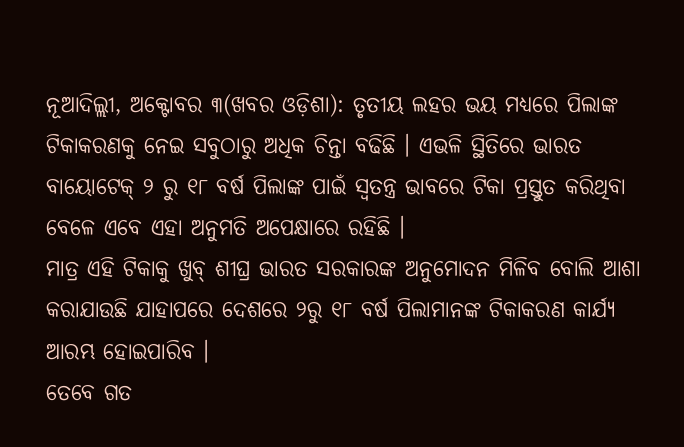ନୂଆଦିଲ୍ଲୀ, ଅକ୍ଟୋବର ୩(ଖବର ଓଡ଼ିଶା): ତୃତୀୟ ଲହର ଭୟ ମଧ୍ୟରେ ପିଲାଙ୍କ ଟିକାକରଣକୁ ନେଇ ସବୁଠାରୁ ଅଧିକ ଚିନ୍ତା ବଢିଛି । ଏଭଳି ସ୍ଥିତିରେ ଭାରତ ବାୟୋଟେକ୍ ୨ ରୁ ୧୮ ବର୍ଷ ପିଲାଙ୍କ ପାଇଁ ସ୍ୱତନ୍ତ୍ର ଭାବରେ ଟିକା ପ୍ରସ୍ତୁତ କରିଥିବା ବେଳେ ଏବେ ଏହା ଅନୁମତି ଅପେକ୍ଷାରେ ରହିଛି ।
ମାତ୍ର ଏହି ଟିକାକୁ ଖୁବ୍ ଶୀଘ୍ର ଭାରତ ସରକାରଙ୍କ ଅନୁମୋଦନ ମିଳିବ ବୋଲି ଆଶା କରାଯାଉଛି ଯାହାପରେ ଦେଶରେ ୨ରୁ ୧୮ ବର୍ଷ ପିଲାମାନଙ୍କ ଟିକାକରଣ କାର୍ଯ୍ୟ ଆରମ୍ଭ ହୋଇପାରିବ ।
ତେବେ ଗତ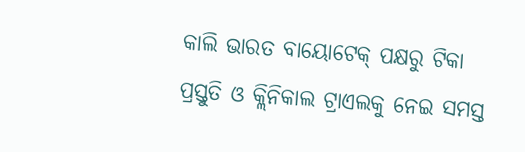କାଲି ଭାରତ ବାୟୋଟେକ୍ ପକ୍ଷରୁ ଟିକା ପ୍ରସ୍ତୁତି ଓ କ୍ଲିନିକାଲ ଟ୍ରାଏଲକୁ ନେଇ ସମସ୍ତ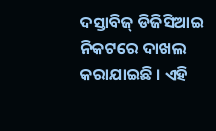ଦସ୍ତାବିଜ୍ ଡିଜିସିଆଇ ନିକଟରେ ଦାଖଲ କରାଯାଇଛି । ଏହି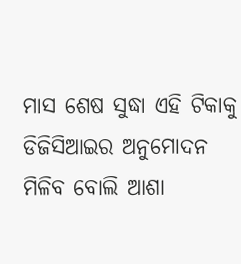ମାସ ଶେଷ ସୁଦ୍ଧା ଏହି ଟିକାକୁ ଡିଜିସିଆଇର ଅନୁମୋଦନ ମିଳିବ ବୋଲି ଆଶା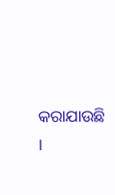କରାଯାଉଛି ।